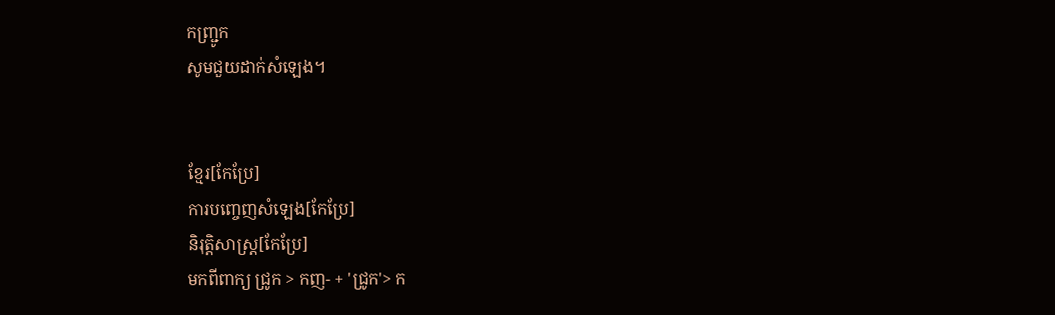កញ្ជ្រូក
សូមជួយដាក់សំឡេង។


ខ្មែរ[កែប្រែ]
ការបញ្ចេញសំឡេង[កែប្រែ]
និរុត្តិសាស្ត្រ[កែប្រែ]
មកពីពាក្យ ជ្រូក > កញ- + 'ជ្រូក'> ក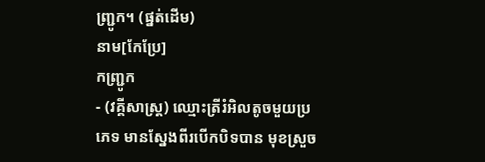ញ្ជ្រូក។ (ផ្នត់ដើម)
នាម[កែប្រែ]
កញ្ជ្រូក
- (វគ្គីសាស្ត្រ) ឈ្មោះត្រីរំអិលតូចមួយប្រភេទ មានស្នែងពីរបើកបិទបាន មុខស្រួច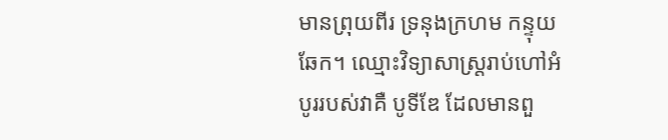មានព្រុយពីរ ទ្រនុងក្រហម កន្ទុយឆែក។ ឈ្មោះវិទ្យាសាស្ត្ររាប់ហៅអំបូររបស់វាគឺ បូទីឌែ ដែលមានពួ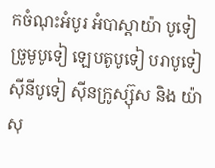កចំណុះអំបូរ អំបាស្តាយ៉ា បូទៀ ច្រូមូបូទៀ ឡេបតូបូទៀ បរាបូទៀ ស៊ីនីបូទៀ ស៊ីនក្រូស្ស៊ុស និង យ៉ាសុ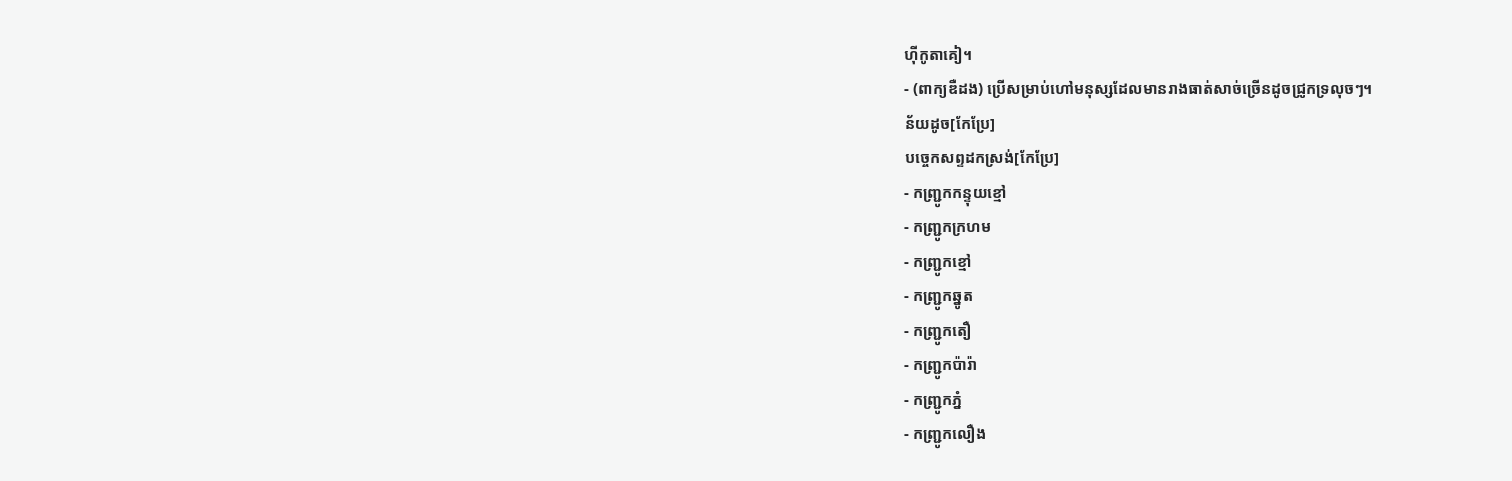ហ៊ីកូតាគៀ។
- (ពាក្យឌឺដង) ប្រើសម្រាប់ហៅមនុស្សដែលមានរាងធាត់សាច់ច្រើនដូចជ្រូកទ្រលុចៗ។
ន័យដូច[កែប្រែ]
បច្ចេកសព្ទដកស្រង់[កែប្រែ]
- កញ្ជ្រូកកន្ទុយខ្មៅ
- កញ្ជ្រូកក្រហម
- កញ្ជ្រូកខ្មៅ
- កញ្ជ្រូកឆ្នូត
- កញ្ជ្រូកតឿ
- កញ្ជ្រូកប៉ារ៉ា
- កញ្ជ្រូកភ្នំ
- កញ្ជ្រូកលឿង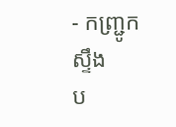- កញ្ជ្រូកស្ទឹង
ប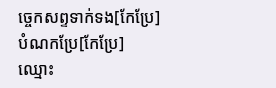ច្ចេកសព្ទទាក់ទង[កែប្រែ]
បំណកប្រែ[កែប្រែ]
ឈ្មោះ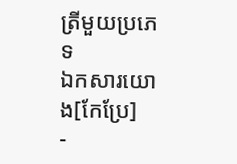ត្រីមួយប្រភេទ
ឯកសារយោង[កែប្រែ]
-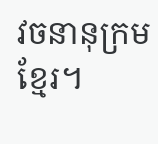វចនានុក្រមខ្មែរ។